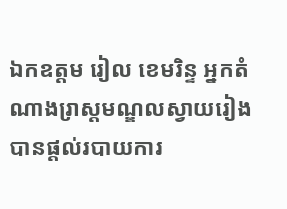ឯកឧត្តម រៀល ខេមរិន្ទ អ្នកតំណាងរា្រស្តមណ្ឌលស្វាយរៀង បានផ្តល់របាយការ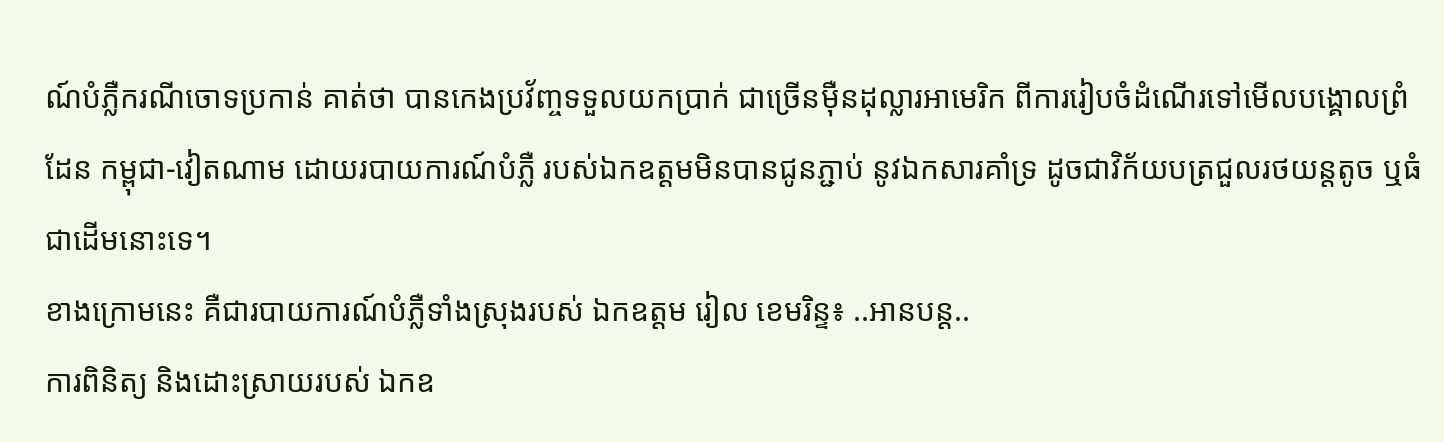ណ៍បំភ្លឺករណីចោទប្រកាន់ គាត់ថា បានកេងប្រវ័ញ្ចទទួលយកប្រាក់ ជាច្រើនម៉ឺនដុល្លារអាមេរិក ពីការរៀបចំដំណើរទៅមើលបង្គោលព្រំដែន កម្ពុជា-វៀតណាម ដោយរបាយការណ៍បំភ្លឺ របស់ឯកឧត្តមមិនបានជូនភ្ជាប់ នូវឯកសារគាំទ្រ ដូចជាវិក័យបត្រជួលរថយន្តតូច ឬធំ ជាដើមនោះទេ។
ខាងក្រោមនេះ គឺជារបាយការណ៍បំភ្លឺទាំងស្រុងរបស់ ឯកឧត្តម រៀល ខេមរិន្ទ៖ ..អានបន្ត..
ការពិនិត្យ និងដោះស្រាយរបស់ ឯកឧ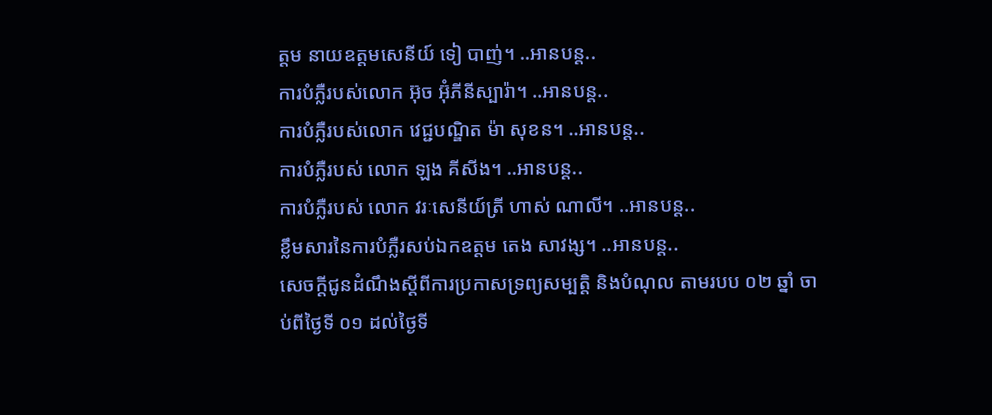ត្តម នាយឧត្តមសេនីយ៍ ទៀ បាញ់។ ..អានបន្ត..
ការបំភ្លឺរបស់លោក អ៊ុច អ៊ុំភីនីស្បារ៉ា។ ..អានបន្ត..
ការបំភ្លឺរបស់លោក វេជ្ជបណ្ឌិត ម៉ា សុខន។ ..អានបន្ត..
ការបំភ្លឺរបស់ លោក ឡង គីសីង។ ..អានបន្ត..
ការបំភ្លឺរបស់ លោក វរៈសេនីយ៍ត្រី ហាស់ ណាលី។ ..អានបន្ត..
ខ្លឹមសារនៃការបំភ្លឺរសប់ឯកឧត្តម តេង សាវង្ស។ ..អានបន្ត..
សេចក្តីជូនដំណឹងស្តីពីការប្រកាសទ្រព្យសម្បត្តិ និងបំណុល តាមរបប ០២ ឆ្នាំ ចាប់ពីថ្ងៃទី ០១ ដល់ថ្ងៃទី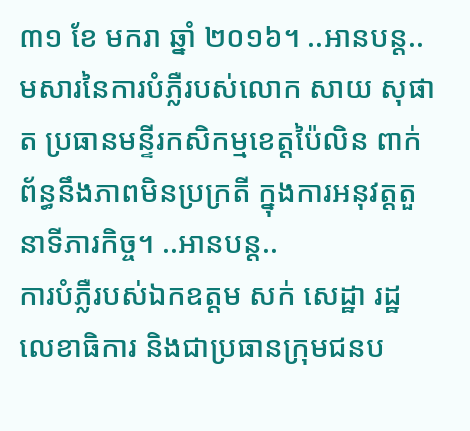៣១ ខែ មករា ឆ្នាំ ២០១៦។ ..អានបន្ត..
មសារនៃការបំភ្លឺរបស់លោក សាយ សុផាត ប្រធានមន្ទីរកសិកម្មខេត្តប៉ៃលិន ពាក់ព័ន្ធនឹងភាពមិនប្រក្រតី ក្នុងការអនុវត្តតួនាទីភារកិច្ច។ ..អានបន្ត..
ការបំភ្លឺរបស់ឯកឧត្តម សក់ សេដ្ឋា រដ្ឋលេខាធិការ និងជាប្រធានក្រុមជនប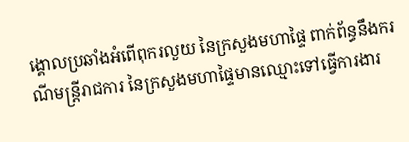ង្គោលប្រឆាំងអំពើពុករលួយ នៃក្រសួងមហាផ្ទៃ ពាក់ព័ន្ធនឹងករណីមន្ត្រីរាជការ នៃក្រសួងមហាផ្ទៃមានឈ្មោះទៅធ្វើការងារ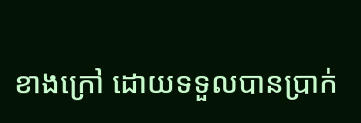ខាងក្រៅ ដោយទទួលបានប្រាក់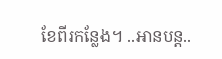ខែពីរកន្លែង។ ..អានបន្ត..